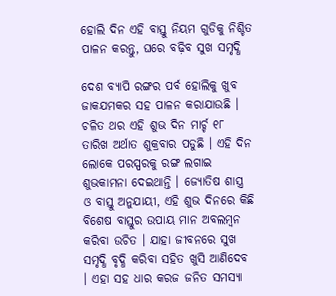ହୋଲି ଦିନ ଏହି ବାସ୍ତୁ ନିୟମ ଗୁଡିକୁ ନିଶ୍ଚିତ ପାଳନ କରନ୍ତୁ, ଘରେ ବଢ଼ିବ ସୁଖ ସମୃଦ୍ଧି

ଦେଶ ବ୍ୟାପି ରଙ୍ଗର ପର୍ବ ହୋଲିକୁ ଖୁବ ଜାକଯମକର ସହ ପାଳନ କରାଯାଉଛି । ଚଳିତ ଥର ଏହି ଶୁଭ ଦିନ ମାର୍ଚ୍ଚ ୧୮ ତାରିଖ ଅର୍ଥାତ ଶୁକ୍ରବାର ପଡୁଛି । ଏହି ଦିନ ଲୋକେ ପରସ୍ପରକୁ ରଙ୍ଗ ଲଗାଇ ଶୁଭକାମନା ଦେଇଥାନ୍ତି । ଜ୍ୟୋତିଷ ଶାସ୍ତ୍ର ଓ ବାସ୍ତୁ ଅନୁଯାୟୀ, ଏହି ଶୁଭ ଦିନରେ କିଛି ବିଶେଷ ବାସ୍ତୁର ଉପାୟ ମାନ ଅବଲମ୍ବନ କରିବା ଉଚିତ । ଯାହା ଜୀବନରେ ସୁଖ ସମୃଦ୍ଧି ବୃଦ୍ଧି କରିବା ସହିତ ଖୁସି ଆଣିଦେବ । ଏହା ସହ ଧାର କରଜ ଜନିତ ସମସ୍ୟା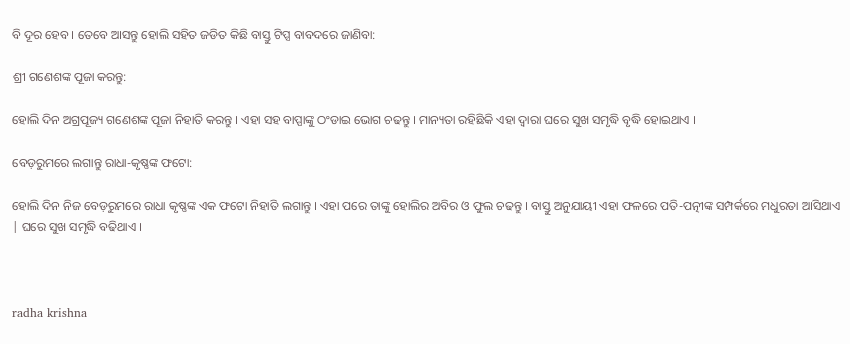ବି ଦୂର ହେବ । ତେବେ ଆସନ୍ତୁ ହୋଲି ସହିତ ଜଡିତ କିଛି ବାସ୍ତୁ ଟିପ୍ସ ବାବଦରେ ଜାଣିବା:

ଶ୍ରୀ ଗଣେଶଙ୍କ ପୂଜା କରନ୍ତୁ:

ହୋଲି ଦିନ ଅଗ୍ରପୂଜ୍ୟ ଗଣେଶଙ୍କ ପୂଜା ନିହାତି କରନ୍ତୁ । ଏହା ସହ ବାପ୍ପାଙ୍କୁ ଠଂଡାଇ ଭୋଗ ଚଢନ୍ତୁ । ମାନ୍ୟତା ରହିଛିକି ଏହା ଦ୍ୱାରା ଘରେ ସୁଖ ସମୃଦ୍ଧି ବୃଦ୍ଧି ହୋଇଥାଏ ।

ବେଡ଼ରୁମରେ ଲଗାନ୍ତୁ ରାଧା-କୃଷ୍ଣଙ୍କ ଫଟୋ:

ହୋଲି ଦିନ ନିଜ ବେଡ଼ରୁମରେ ରାଧା କୃଷ୍ଣଙ୍କ ଏକ ଫଟୋ ନିହାତି ଲଗାନ୍ତୁ । ଏହା ପରେ ତାଙ୍କୁ ହୋଲିର ଅବିର ଓ ଫୁଲ ଚଢନ୍ତୁ । ବାସ୍ତୁ ଅନୁଯାୟୀ ଏହା ଫଳରେ ପତି-ପତ୍ନୀଙ୍କ ସମ୍ପର୍କରେ ମଧୁରତା ଆସିଥାଏ | ଘରେ ସୁଖ ସମୃଦ୍ଧି ବଢିଥାଏ ।



radha krishna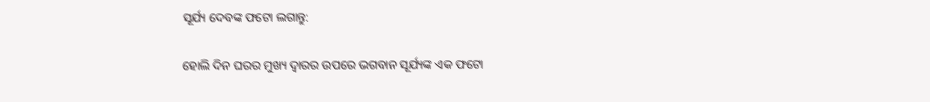ସୂର୍ଯ୍ୟ ଦେବଙ୍କ ଫଟୋ ଲଗାନ୍ତୁ:

ହୋଲି ଦିନ ଘରର ମୁଖ୍ୟ ଦ୍ୱାରର ଉପରେ ଭଗବାନ ସୂର୍ଯ୍ୟଙ୍କ ଏକ ଫଟୋ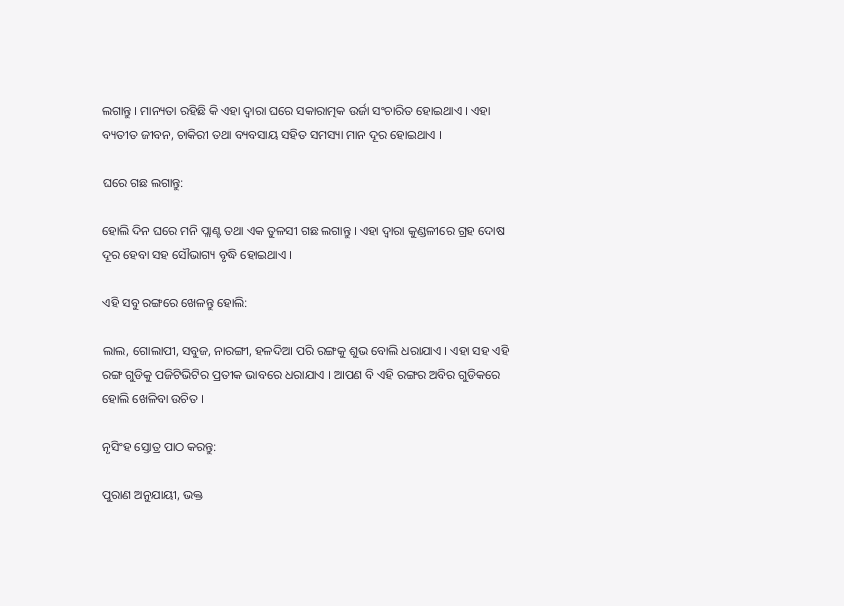ଲଗାନ୍ତୁ । ମାନ୍ୟତା ରହିଛି କି ଏହା ଦ୍ୱାରା ଘରେ ସକାରାତ୍ମକ ଉର୍ଜା ସଂଚାରିତ ହୋଇଥାଏ । ଏହା ବ୍ୟତୀତ ଜୀବନ, ଚାକିରୀ ତଥା ବ୍ୟବସାୟ ସହିତ ସମସ୍ୟା ମାନ ଦୂର ହୋଇଥାଏ ।

ଘରେ ଗଛ ଲଗାନ୍ତୁ:

ହୋଲି ଦିନ ଘରେ ମନି ପ୍ଲାଣ୍ଟ ତଥା ଏକ ତୁଳସୀ ଗଛ ଲଗାନ୍ତୁ । ଏହା ଦ୍ୱାରା କୁଣ୍ଡଳୀରେ ଗ୍ରହ ଦୋଷ ଦୂର ହେବା ସହ ସୌଭାଗ୍ୟ ବୃଦ୍ଧି ହୋଇଥାଏ ।

ଏହି ସବୁ ରଙ୍ଗରେ ଖେଳନ୍ତୁ ହୋଲି:

ଲାଲ, ଗୋଲାପୀ, ସବୁଜ, ନାରଙ୍ଗୀ, ହଳଦିଆ ପରି ରଙ୍ଗକୁ ଶୁଭ ବୋଲି ଧରାଯାଏ । ଏହା ସହ ଏହି ରଙ୍ଗ ଗୁଡିକୁ ପଜିଟିଭିଟିର ପ୍ରତୀକ ଭାବରେ ଧରାଯାଏ । ଆପଣ ବି ଏହି ରଙ୍ଗର ଅବିର ଗୁଡିକରେ ହୋଲି ଖେଳିବା ଉଚିତ ।

ନୃସିଂହ ସ୍ତୋତ୍ର ପାଠ କରନ୍ତୁ:

ପୁରାଣ ଅନୁଯାୟୀ, ଭକ୍ତ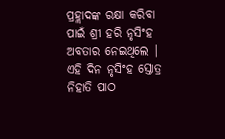ପ୍ରହ୍ଲାଦଙ୍କ ରକ୍ଷା କରିବା ପାଇଁ ଶ୍ରୀ ହରି ନୃସିଂହ ଅବତାର ନେଇଥିଲେ | ଏହି ଦିନ ନୃସିଂହ ସ୍ତୋତ୍ର ନିହାତି ପାଠ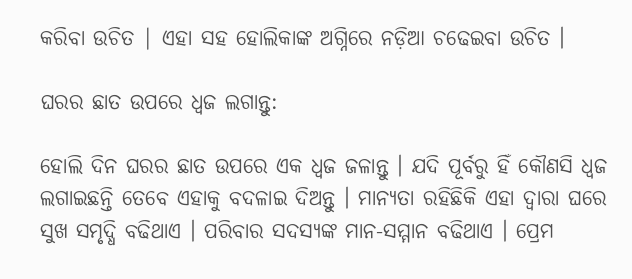କରିବା ଉଚିତ | ଏହା ସହ ହୋଲିକାଙ୍କ ଅଗ୍ନିରେ ନଡ଼ିଆ ଚଢେଇବା ଉଚିତ ।

ଘରର ଛାତ ଉପରେ ଧ୍ବଜ ଲଗାନ୍ତୁ:

ହୋଲି ଦିନ ଘରର ଛାତ ଉପରେ ଏକ ଧ୍ବଜ ଜଳାନ୍ତୁ । ଯଦି ପୂର୍ବରୁ ହିଁ କୌଣସି ଧ୍ବଜ ଲଗାଇଛନ୍ତି ତେବେ ଏହାକୁ ବଦଳାଇ ଦିଅନ୍ତୁ । ମାନ୍ୟତା ରହିଛିକି ଏହା ଦ୍ୱାରା ଘରେ ସୁଖ ସମୃଦ୍ଧି ବଢିଥାଏ । ପରିବାର ସଦସ୍ୟଙ୍କ ମାନ-ସମ୍ମାନ ବଢିଥାଏ । ପ୍ରେମ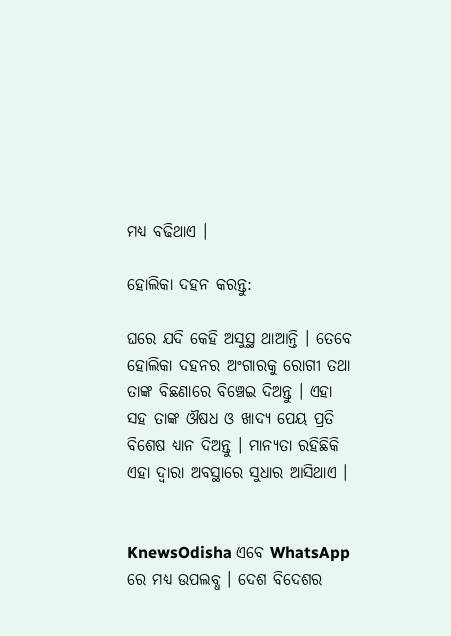ମଧ୍ୟ ବଢିଥାଏ ।

ହୋଲିକା ଦହନ କରନ୍ତୁ:

ଘରେ ଯଦି କେହି ଅସୁସ୍ଥ ଥାଆନ୍ତି । ତେବେ ହୋଲିକା ଦହନର ଅଂଗାରକୁ ରୋଗୀ ତଥା ତାଙ୍କ ବିଛଣାରେ ବିଞ୍ଚେଇ ଦିଅନ୍ତୁ । ଏହା ସହ ତାଙ୍କ ଔଷଧ ଓ ଖାଦ୍ୟ ପେୟ ପ୍ରତି ବିଶେଷ ଧ୍ୟାନ ଦିଅନ୍ତୁ । ମାନ୍ୟତା ରହିଛିକି ଏହା ଦ୍ୱାରା ଅବସ୍ଥାରେ ସୁଧାର ଆସିଥାଏ ।


KnewsOdisha ଏବେ WhatsApp ରେ ମଧ୍ୟ ଉପଲବ୍ଧ । ଦେଶ ବିଦେଶର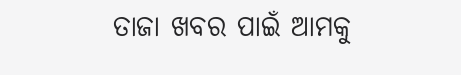ତାଜା ଖବର ପାଇଁ ଆମକୁ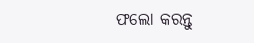ଫଲୋ କରନ୍ତୁ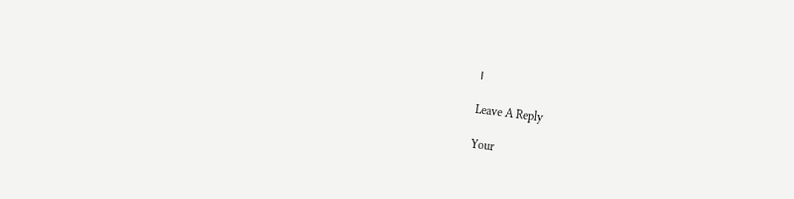।

Leave A Reply

Your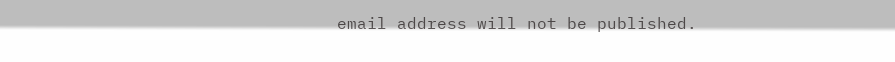email address will not be published.